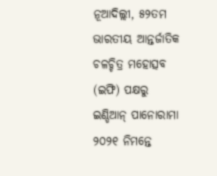ନୂଆଦିଲ୍ଲୀ, ୫୨ତମ ଭାରତୀୟ ଆନ୍ତର୍ଜାତିକ ଚଳଚ୍ଚିତ୍ର ମହୋତ୍ସବ (ଇଫି) ପକ୍ଷରୁ ଇଣ୍ଡିଆନ୍ ପାନୋରାମା ୨୦୨୧ ନିମନ୍ତେ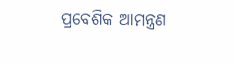ପ୍ରବେଶିକ ଆମନ୍ତ୍ରଣ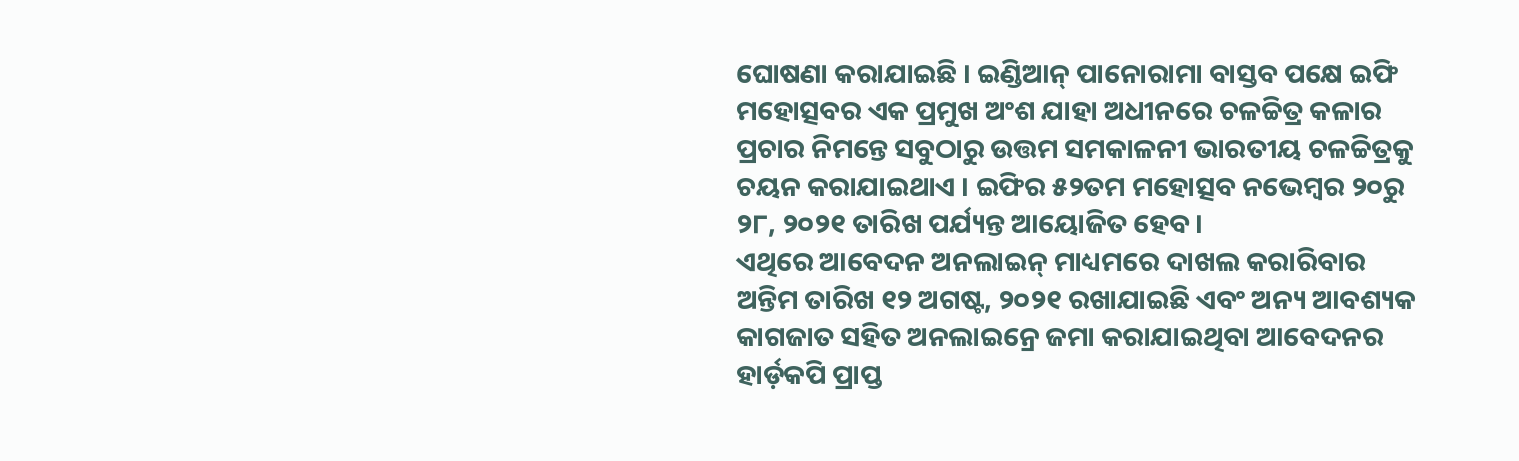ଘୋଷଣା କରାଯାଇଛି । ଇଣ୍ଡିଆନ୍ ପାନୋରାମା ବାସ୍ତବ ପକ୍ଷେ ଇଫି ମହୋତ୍ସବର ଏକ ପ୍ରମୁଖ ଅଂଶ ଯାହା ଅଧୀନରେ ଚଳଚ୍ଚିତ୍ର କଳାର ପ୍ରଚାର ନିମନ୍ତେ ସବୁଠାରୁ ଉତ୍ତମ ସମକାଳନୀ ଭାରତୀୟ ଚଳଚ୍ଚିତ୍ରକୁ ଚୟନ କରାଯାଇଥାଏ । ଇଫିର ୫୨ତମ ମହୋତ୍ସବ ନଭେମ୍ବର ୨୦ରୁ ୨୮, ୨୦୨୧ ତାରିଖ ପର୍ଯ୍ୟନ୍ତ ଆୟୋଜିତ ହେବ।
ଏଥିରେ ଆବେଦନ ଅନଲାଇନ୍ ମାଧ୍ୟମରେ ଦାଖଲ କରାରିବାର ଅନ୍ତିମ ତାରିଖ ୧୨ ଅଗଷ୍ଟ, ୨୦୨୧ ରଖାଯାଇଛି ଏବଂ ଅନ୍ୟ ଆବଶ୍ୟକ କାଗଜାତ ସହିତ ଅନଲାଇନ୍ରେ ଜମା କରାଯାଇଥିବା ଆବେଦନର ହାର୍ଡ଼କପି ପ୍ରାପ୍ତ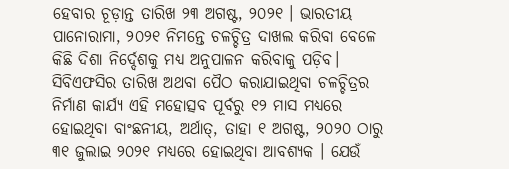ହେବାର ଚୂଡ଼ାନ୍ତ ତାରିଖ ୨୩ ଅଗଷ୍ଟ, ୨୦୨୧ । ଭାରତୀୟ ପାନୋରାମା, ୨୦୨୧ ନିମନ୍ତେ ଚଳଚ୍ଚିତ୍ର ଦାଖଲ କରିବା ବେଳେ କିଛି ଦିଶା ନିର୍ଦ୍ଦେଶକୁ ମଧ୍ୟ ଅନୁପାଳନ କରିବାକୁ ପଡ଼ିବ।
ସିବିଏଫସିର ତାରିଖ ଅଥବା ପୈଠ କରାଯାଇଥିବା ଚଳଚ୍ଚିତ୍ରର ନିର୍ମାଣ କାର୍ଯ୍ୟ ଏହି ମହୋତ୍ସବ ପୂର୍ବରୁ ୧୨ ମାସ ମଧ୍ୟରେ ହୋଇଥିବା ବାଂଛନୀୟ, ଅର୍ଥାତ୍, ତାହା ୧ ଅଗଷ୍ଟ, ୨୦୨୦ ଠାରୁ ୩୧ ଜୁଲାଇ ୨୦୨୧ ମଧ୍ୟରେ ହୋଇଥିବା ଆବଶ୍ୟକ । ଯେଉଁ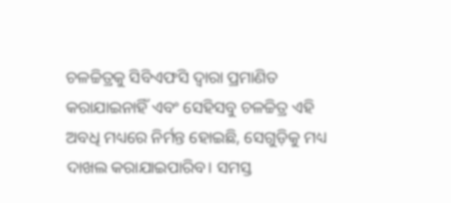ଚଳଚ୍ଚିତ୍ରକୁ ସିବିଏଫସି ଦ୍ୱାରା ପ୍ରମାଣିତ କରାଯାଇନାହିଁ ଏବଂ ସେହିସବୁ ଚଳଚ୍ଚିତ୍ର ଏହି ଅବଧି ମଧ୍ୟରେ ନିର୍ମନ୍ତ ହୋଇଛି, ସେଗୁଡ଼ିକୁ ମଧ୍ୟ ଦାଖଲ କରାଯାଇପାରିବ। ସମସ୍ତ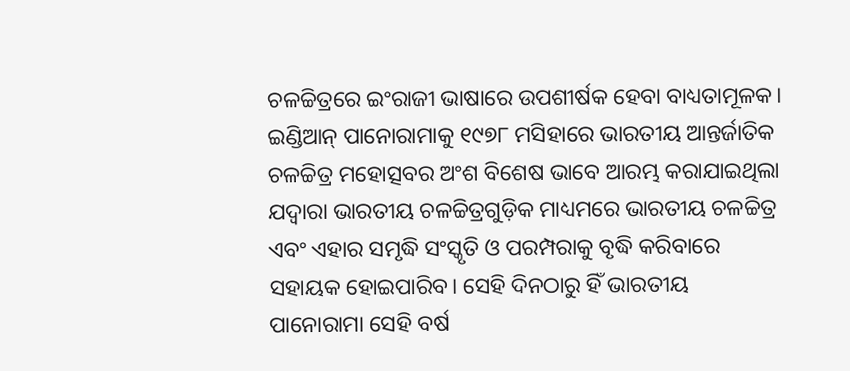ଚଳଚ୍ଚିତ୍ରରେ ଇଂରାଜୀ ଭାଷାରେ ଉପଶୀର୍ଷକ ହେବା ବାଧ୍ୟତାମୂଳକ।
ଇଣ୍ଡିଆନ୍ ପାନୋରାମାକୁ ୧୯୭୮ ମସିହାରେ ଭାରତୀୟ ଆନ୍ତର୍ଜାତିକ ଚଳଚ୍ଚିତ୍ର ମହୋତ୍ସବର ଅଂଶ ବିଶେଷ ଭାବେ ଆରମ୍ଭ କରାଯାଇଥିଲା ଯଦ୍ୱାରା ଭାରତୀୟ ଚଳଚ୍ଚିତ୍ରଗୁଡ଼ିକ ମାଧ୍ୟମରେ ଭାରତୀୟ ଚଳଚ୍ଚିତ୍ର ଏବଂ ଏହାର ସମୃଦ୍ଧି ସଂସ୍କୃତି ଓ ପରମ୍ପରାକୁ ବୃଦ୍ଧି କରିବାରେ ସହାୟକ ହୋଇପାରିବ। ସେହି ଦିନଠାରୁ ହିଁ ଭାରତୀୟ ପାନୋରାମା ସେହି ବର୍ଷ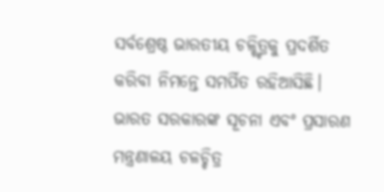ସର୍ବଶ୍ରେଷ୍ଠ ଭାରତୀୟ ଚଳ୍ଚ୍ଚିତ୍ରକୁ ପ୍ରଦର୍ଶିତ କରିବା ନିମନ୍ତେ ସମର୍ପିତ ରହିଆସିଛି।
ଭାରତ ସରକାରଙ୍କ ସୂଚନା ଏବଂ ପ୍ରସାରଣ ମନ୍ତ୍ରଣାଳୟ ଚଳଚ୍ଚିତ୍ର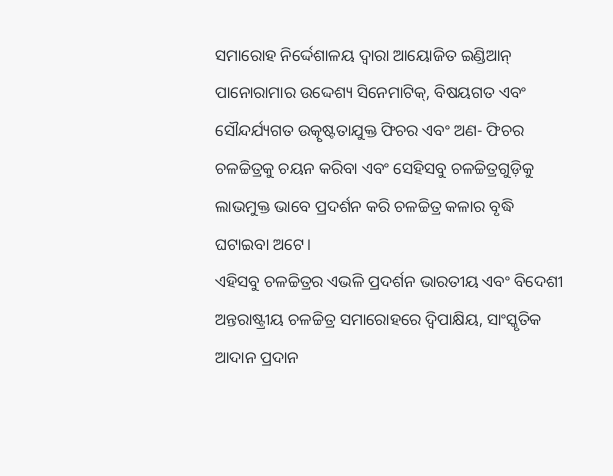ସମାରୋହ ନିର୍ଦ୍ଦେଶାଳୟ ଦ୍ୱାରା ଆୟୋଜିତ ଇଣ୍ଡିଆନ୍ ପାନୋରାମାର ଉଦ୍ଦେଶ୍ୟ ସିନେମାଟିକ୍, ବିଷୟଗତ ଏବଂ ସୌନ୍ଦର୍ଯ୍ୟଗତ ଉତ୍କୃଷ୍ଟତାଯୁକ୍ତ ଫିଚର ଏବଂ ଅଣ- ଫିଚର ଚଳଚ୍ଚିତ୍ରକୁ ଚୟନ କରିବା ଏବଂ ସେହିସବୁ ଚଳଚ୍ଚିତ୍ରଗୁଡ଼ିକୁ ଲାଭମୁକ୍ତ ଭାବେ ପ୍ରଦର୍ଶନ କରି ଚଳଚ୍ଚିତ୍ର କଳାର ବୃଦ୍ଧି ଘଟାଇବା ଅଟେ।
ଏହିସବୁ ଚଳଚ୍ଚିତ୍ରର ଏଭଳି ପ୍ରଦର୍ଶନ ଭାରତୀୟ ଏବଂ ବିଦେଶୀ ଅନ୍ତରାଷ୍ଟ୍ରୀୟ ଚଳଚ୍ଚିତ୍ର ସମାରୋହରେ ଦ୍ୱିପାକ୍ଷିୟ, ସାଂସ୍କୃତିକ ଆଦାନ ପ୍ରଦାନ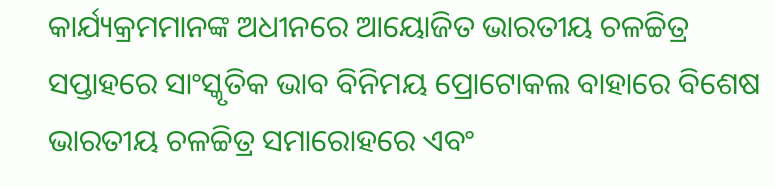କାର୍ଯ୍ୟକ୍ରମମାନଙ୍କ ଅଧୀନରେ ଆୟୋଜିତ ଭାରତୀୟ ଚଳଚ୍ଚିତ୍ର ସପ୍ତାହରେ ସାଂସ୍କୃତିକ ଭାବ ବିନିମୟ ପ୍ରୋଟୋକଲ ବାହାରେ ବିଶେଷ ଭାରତୀୟ ଚଳଚ୍ଚିତ୍ର ସମାରୋହରେ ଏବଂ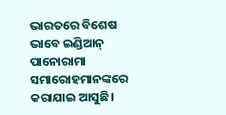ଭାରତରେ ବିଶେଷ ଭାବେ ଇଣ୍ଡିଆନ୍ ପାନୋରାମା ସମାରୋହମାନଙ୍କରେ କରାଯାଇ ଆସୁଛି।